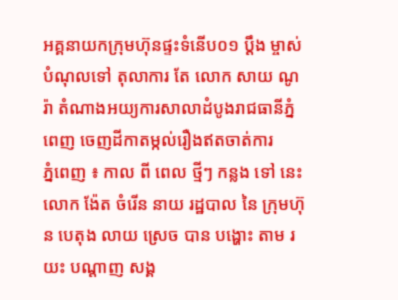អគ្គនាយកក្រុមហ៊ុនផ្ទះទំនើប០១ ប្ដឹង ម្ចាស់បំណុលទៅ តុលាការ តែ លោក សាយ ណូរ៉ា តំណាងអយ្យការសាលាដំបូងរាជធានីភ្នំពេញ ចេញដីកាតម្កល់រឿងឥតចាត់ការ
ភ្នំពេញ ៖ កាល ពី ពេល ថ្មីៗ កន្លង ទៅ នេះលោក ង៉ែត ចំរើន នាយ រដ្ឋបាល នៃ ក្រុមហ៊ុន បេតុង លាយ ស្រេច បាន បង្ហោះ តាម រយះ បណ្តាញ សង្គ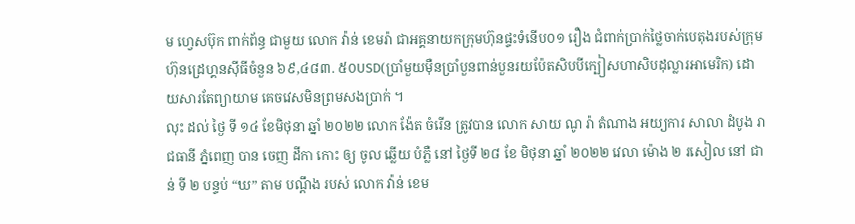ម ហ្វេសប៊ុក ពាក់ព័ន្ធ ជាមួយ លោក វ៉ាន់ ខេមរ៉ា ជាអគ្គនាយកក្រុមហ៊ុនផ្ទះទំនើប០១ រឿង ជំពាក់ប្រាក់ថ្លៃចាក់បេតុងរបស់ក្រុមហ៊ុនដ្រេហ្គនស៊ីធីចំនួន ៦៩,៤៨៣. ៥០USD(ប្រាំមួយម៉ឺនប្រាំបួនពាន់បួនរយប៉ែតសិបបីក្បៀសហាសិបដុល្លារអាមេរិក) ដោយសារតែព្យាយាម គេចវេសមិនព្រមសងប្រាក់ ។
លុះ ដល់ ថ្ងៃ ទី ១៤ ខែមិថុនា ឆ្នាំ ២០២២ លោក ង៉ែត ចំរើន ត្រូវបាន លោក សាយ ណូ រ៉ា តំណាង អយ្យការ សាលា ដំបូង រាជធានី ភ្នំពេញ បាន ចេញ ដីកា កោះ ឲ្យ ចូល ឆ្លើយ បំភ្លឺ នៅ ថ្ងៃទី ២៨ ខែ មិថុនា ឆ្នាំ ២០២២ វេលា ម៉ោង ២ រសៀល នៅ ជាន់ ទី ២ បន្ទប់ “ឃ” តាម បណ្តឹង របស់ លោក វ៉ាន់ ខេម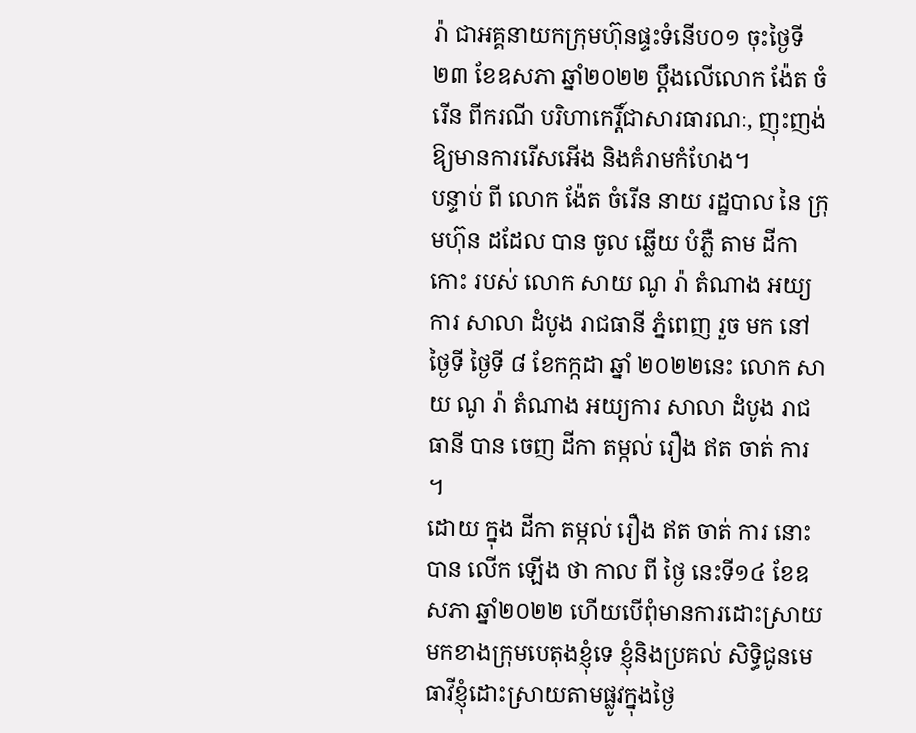រ៉ា ជាអគ្គនាយកក្រុមហ៊ុនផ្ទះទំនើប០១ ចុះថ្ងៃទី២៣ ខែឧសភា ឆ្នាំ២០២២ ប្ដឹងលើលោក ង៉ែត ចំរើន ពីករណី បរិហាកេរ្តិ៍ជាសារធារណៈ, ញុះញង់ឱ្យមានការរើសអើង និងគំរាមកំហែង។
បន្ទាប់ ពី លោក ង៉ែត ចំរើន នាយ រដ្ឋបាល នៃ ក្រុមហ៊ុន ដដែល បាន ចូល ឆ្លើយ បំភ្លឺ តាម ដីកា កោះ របស់ លោក សាយ ណូ រ៉ា តំណាង អយ្យការ សាលា ដំបូង រាជធានី ភ្នំពេញ រួច មក នៅ ថ្ងៃទី ថ្ងៃទី ៨ ខែកក្កដា ឆ្នាំ ២០២២នេះ លោក សាយ ណូ រ៉ា តំណាង អយ្យការ សាលា ដំបូង រាជធានី បាន ចេញ ដីកា តម្កល់ រឿង ឥត ចាត់ ការ ។
ដោយ ក្នុង ដីកា តម្កល់ រឿង ឥត ចាត់ ការ នោះ បាន លើក ឡើង ថា កាល ពី ថ្ងៃ នេះទី១៤ ខែឧសភា ឆ្នាំ២០២២ ហើយបើពុំមានការដោះស្រាយមកខាងក្រុមបេតុងខ្ញុំទេ ខ្ញុំនិងប្រគល់ សិទ្ធិជូនមេធាវីខ្ញុំដោះស្រាយតាមផ្លូវក្នុងថ្ងៃ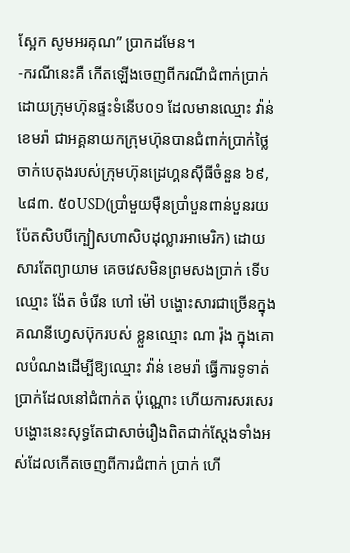ស្អែក សូមអរគុណ” ប្រាកដមែន។
-ករណីនេះគឺ កើតឡើងចេញពីករណីជំពាក់ប្រាក់ដោយក្រុមហ៊ុនផ្ទះទំនើប០១ ដែលមានឈ្មោះ វ៉ាន់ ខេមរ៉ា ជាអគ្គនាយកក្រុមហ៊ុនបានជំពាក់ប្រាក់ថ្លៃចាក់បេតុងរបស់ក្រុមហ៊ុនដ្រេហ្គនស៊ីធីចំនួន ៦៩,៤៨៣. ៥០USD(ប្រាំមួយម៉ឺនប្រាំបួនពាន់បួនរយប៉ែតសិបបីក្បៀសហាសិបដុល្លារអាមេរិក) ដោយសារតែព្យាយាម គេចវេសមិនព្រមសងប្រាក់ ទើបឈ្មោះ ង៉ែត ចំរើន ហៅ ម៉ៅ បង្ហោះសារជាច្រើនក្នុងគណនីហ្វេសប៊ុករបស់ ខ្លួនឈ្មោះ ណា រ៉ុង ក្នុងគោលបំណងដើម្បីឱ្យឈ្មោះ វ៉ាន់ ខេមរ៉ា ធ្វើការទូទាត់ប្រាក់ដែលនៅជំពាក់ត ប៉ុណ្ណោះ ហើយការសរសេរបង្ហោះនេះសុទ្ធតែជាសាច់រឿងពិតជាក់ស្តែងទាំងអស់ដែលកើតចេញពីការជំពាក់ ប្រាក់ ហើ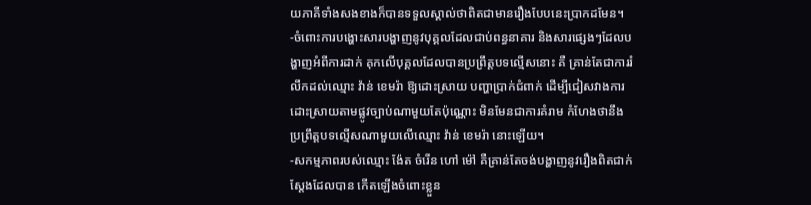យភាគីទាំងសងខាងក៏បានទទួលស្គាល់ថាពិតជាមានរឿងបែបនេះប្រាកដមែន។
-ចំពោះការបង្ហោះសារបង្ហាញនូវបុគ្គលដែលជាប់ពន្ធនាគារ និងសារផ្សេងៗដែលបង្ហាញអំពីការដាក់ គុកលើបុគ្គលដែលបានប្រព្រឹត្តបទល្មើសនោះ គឺ គ្រាន់តែជាការរំលឹកដល់ឈ្មោះ វ៉ាន់ ខេមរ៉ា ឱ្យដោះស្រាយ បញ្ហាប្រាក់ជំពាក់ ដើម្បីជៀសវាងការដោះស្រាយតាមផ្លូវច្បាប់ណាមួយតែប៉ុណ្ណោះ មិនមែនជាការគំរាម កំហែងថានឹងប្រព្រឹត្តបទល្មើសណាមួយលើឈ្មោះ វ៉ាន់ ខេមរ៉ា នោះឡើយ។
-សកម្មភាពរបស់ឈ្មោះ ង៉ែត ចំរើន ហៅ ម៉ៅ គឺគ្រាន់តែចង់បង្ហាញនូវរឿងពិតជាក់ស្តែងដែលបាន កើតឡើងចំពោះខ្លួន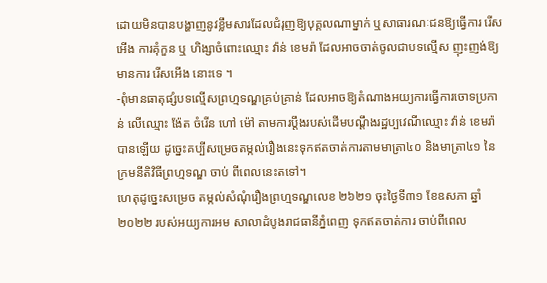ដោយមិនបានបង្ហាញនូវខ្លឹមសារដែលជំរុញឱ្យបុគ្គលណាម្នាក់ ឬសាធារណៈជនឱ្យធ្វើការ រើសអើង ការគុំកួន ឬ ហិង្សាចំពោះឈ្មោះ វ៉ាន់ ខេមរ៉ា ដែលអាចចាត់ចូលជាបទល្មើស ញុះញង់ឱ្យមានការ រើសអើង នោះទេ ។
-ពុំមានធាតុផ្សំបទល្មើសព្រហ្មទណ្ឌគ្រប់គ្រាន់ ដែលអាចឱ្យតំណាងអយ្យការធ្វើការចោទប្រកាន់ លើឈ្មោះ ង៉ែត ចំរើន ហៅ ម៉ៅ តាមការប្តឹងរបស់ដើមបណ្តឹងរដ្ឋប្បវេណីឈ្មោះ វ៉ាន់ ខេមរ៉ា បានឡើយ ដូច្នេះគប្បីសម្រេចតម្កល់រឿងនេះទុកឥតចាត់ការតាមមាត្រា៤០ និងមាត្រា៤១ នៃក្រមនីតិវិធីព្រហ្មទណ្ឌ ចាប់ ពីពេលនេះតទៅ។
ហេតុដូច្នេះសម្រេច តម្កល់សំណុំរឿងព្រហ្មទណ្ឌលេខ ២៦២១ ចុះថ្ងៃទី៣១ ខែឧសភា ឆ្នាំ២០២២ របស់អយ្យការអម សាលាដំបូងរាជធានីភ្នំពេញ ទុកឥតចាត់ការ ចាប់ពីពេល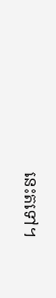នេះតទៅ។